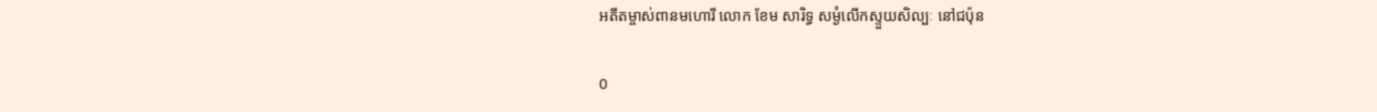អតីតម្ចាស់ពានមហោរី លោក ខែម សារិទ្ធ សម្ងំលើកស្ទួយសិល្បៈ នៅជប៉ុន

0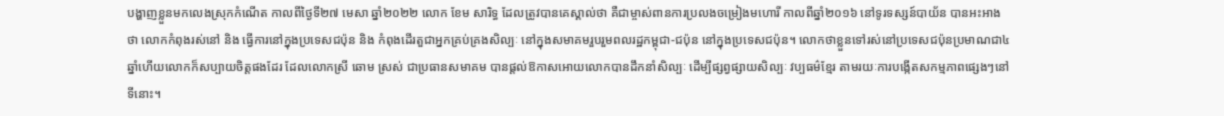បង្ហាញខ្លួនមកលេងស្រុកកំណើត កាលពីថ្ងៃទី២៧ មេសា ឆ្នាំ២០២២ លោក ខែម សារិទ្ធ ដែលត្រូវបានគេស្គាល់ថា គឺជាម្ចាស់ពានការប្រលងចម្រៀងមហោរី កាលពីឆ្នាំ២០១៦ នៅទូរទស្សន៍បាយ័ន បានអះអាងថា លោកកំពុងរស់នៅ និង ធ្វើការនៅក្នុងប្រទេសជប៉ុន និង កំពុងដើរតួជាអ្នកគ្រប់គ្រងសិល្បៈ នៅក្នុងសមាគមរួបរួមពលរដ្ឋកម្ពុជា-ជប៉ុន នៅក្នុងប្រទេសជប៉ុន។ លោកថាខ្លួនទៅរស់នៅប្រទេសជប៉ុនប្រមាណជា៤ឆ្នាំហើយលោកក៏សប្បាយចិត្តផងដែរ ដែលលោកស្រី ឆោម ស្រស់ ជាប្រធានសមាគម បានផ្ដល់ឱកាសអោយលោកបានដឹកនាំសិល្បៈ ដើម្បីផ្សព្វផ្សាយសិល្បៈ វប្បធម៌ខ្មែរ តាមរយៈការបង្កើតសកម្មភាពផ្សេងៗនៅទីនោះ។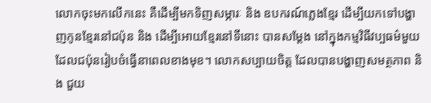លោកចុះមកលើកនេះ គឺដើម្បីមកទិញសម្ភារៈ និង ឧបករណ៍ភ្លេងខ្មែរ ដើម្បីយកទៅបង្ហាញកូនខ្មែរនៅជប៉ុន និង ដើម្បីអោយខ្មែរនៅទីនោះ បានសម្ដែង នៅក្នុងកម្មវិធីវប្បធម៌មួយ ដែលជប៉ុនរៀបចំធ្វើនាពេលខាងមុខ។ លោកសប្បាយចិត្ត ដែលបានបង្ហាញសមត្ថភាព និង ជួយ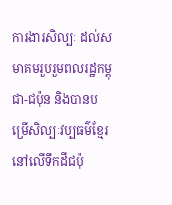ការងារសិល្បៈ ដល់សមាគមរួបរួមពលរដ្ឋកម្ពុជា-ជប៉ុន និងបានបម្រើសិល្បៈវប្បធម៌ខ្មែរ នៅលើទឹកដីជប៉ុ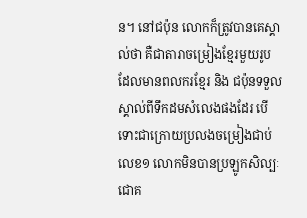ន។ នៅជប៉ុន លោកក៏ត្រូវបានគេស្គាល់ថា គឺជាតារាចម្រៀងខ្មែរមួយរូប ដែលមានពលករខ្មែរ និង ជប៉ុនទទួលស្គាល់ពីទឹកដមសំលេងផងដែរ បើទោះជាក្រោយប្រលងចម្រៀងជាប់លេខ១ លោកមិនបានប្រឡូកសិល្បៈជោគ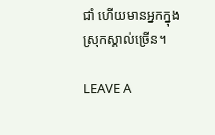ជាំ ហើយមានអ្នកក្នុងស្រុកស្គាល់ច្រើន។

LEAVE A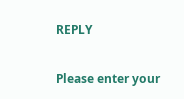REPLY

Please enter your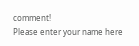comment!
Please enter your name here